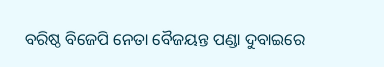ବରିଷ୍ଠ ବିଜେପି ନେତା ବୈଜୟନ୍ତ ପଣ୍ଡା ଦୁବାଇରେ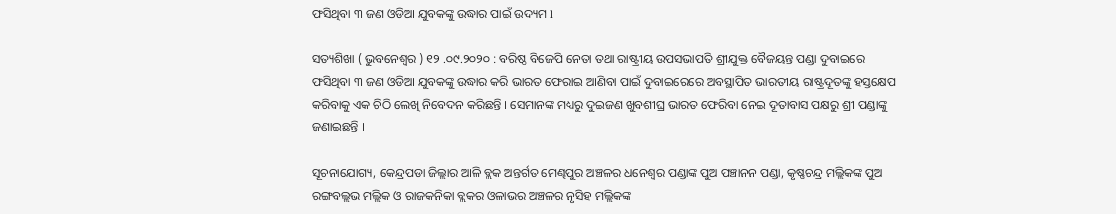ଫସିଥିବା ୩ ଜଣ ଓଡିଆ ଯୁବକଙ୍କୁ ଉଦ୍ଧାର ପାଇଁ ଉଦ୍ୟମ l

ସତ୍ୟଶିଖା ( ଭୁବନେଶ୍ୱର ) ୧୨ .୦୯.୨୦୨୦ : ବରିଷ୍ଠ ବିଜେପି ନେତା ତଥା ରାଷ୍ଟ୍ରୀୟ ଉପସଭାପତି ଶ୍ରୀଯୁକ୍ତ ବୈଜୟନ୍ତ ପଣ୍ଡା ଦୁବାଇରେ ଫସିଥିବା ୩ ଜଣ ଓଡିଆ ଯୁବକଙ୍କୁ ଉଦ୍ଧାର କରି ଭାରତ ଫେରାଇ ଆଣିବା ପାଇଁ ଦୁବାଇରେରେ ଅବସ୍ଥାପିତ ଭାରତୀୟ ରାଷ୍ଟ୍ରଦୂତଙ୍କୁ ହସ୍ତକ୍ଷେପ କରିବାକୁ ଏକ ଚିଠି ଲେଖି ନିବେଦନ କରିଛନ୍ତି । ସେମାନଙ୍କ ମଧ୍ୟରୁ ଦୁଇଜଣ ଖୁବଶୀଘ୍ର ଭାରତ ଫେରିବା ନେଇ ଦୂତାବାସ ପକ୍ଷରୁ ଶ୍ରୀ ପଣ୍ଡାଙ୍କୁ ଜଣାଇଛନ୍ତି ।

ସୂଚନାଯୋଗ୍ୟ, କେନ୍ଦ୍ରପଡା ଜିଲ୍ଲାର ଆଳି ବ୍ଲକ ଅନ୍ତର୍ଗତ ମେଣ୍ଢପୁର ଅଞ୍ଚଳର ଧନେଶ୍ୱର ପଣ୍ଡାଙ୍କ ପୁଅ ପଞ୍ଚାନନ ପଣ୍ଡା, କୃଷ୍ଣଚନ୍ଦ୍ର ମଲ୍ଲିକଙ୍କ ପୁଅ ରଙ୍ଗବଲ୍ଲଭ ମଲ୍ଲିକ ଓ ରାଜକନିକା ବ୍ଲକର ଓଳାଭର ଅଞ୍ଚଳର ନୃସିହ ମଲ୍ଲିକଙ୍କ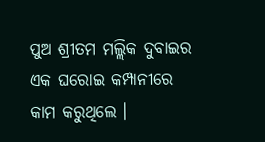ପୁଅ ଶ୍ରୀତମ ମଲ୍ଲିକ ଦୁବାଇର ଏକ ଘରୋଇ କମ୍ପାନୀରେ କାମ କରୁଥିଲେ ।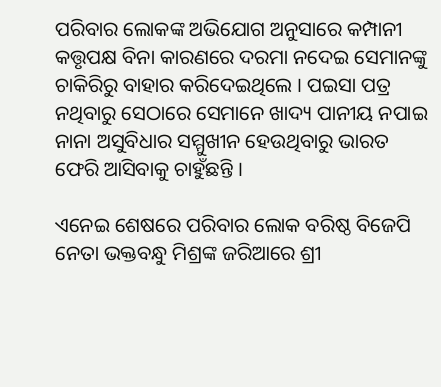ପରିବାର ଲୋକଙ୍କ ଅଭିଯୋଗ ଅନୁସାରେ କମ୍ପାନୀ କତ୍ତୃପକ୍ଷ ବିନା କାରଣରେ ଦରମା ନଦେଇ ସେମାନଙ୍କୁ ଚାକିରିରୁ ବାହାର କରିଦେଇଥିଲେ । ପଇସା ପତ୍ର ନଥିବାରୁ ସେଠାରେ ସେମାନେ ଖାଦ୍ୟ ପାନୀୟ ନପାଇ ନାନା ଅସୁବିଧାର ସମ୍ମୁଖୀନ ହେଉଥିବାରୁ ଭାରତ ଫେରି ଆସିବାକୁ ଚାହୁଁଛନ୍ତି ।

ଏନେଇ ଶେଷରେ ପରିବାର ଲୋକ ବରିଷ୍ଠ ବିଜେପି ନେତା ଭକ୍ତବନ୍ଧୁ ମିଶ୍ରଙ୍କ ଜରିଆରେ ଶ୍ରୀ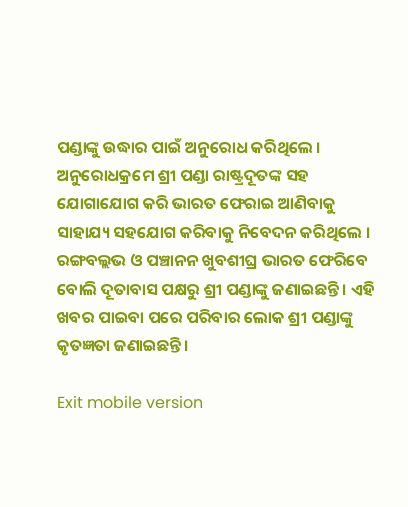ପଣ୍ଡାଙ୍କୁ ଉଦ୍ଧାର ପାଇଁ ଅନୁରୋଧ କରିଥିଲେ । ଅନୁରୋଧକ୍ରମେ ଶ୍ରୀ ପଣ୍ଡା ରାଷ୍ଟ୍ରଦୂତଙ୍କ ସହ ଯୋଗାଯୋଗ କରି ଭାରତ ଫେରାଇ ଆଣିବାକୁ ସାହାଯ୍ୟ ସହଯୋଗ କରିବାକୁ ନିବେଦନ କରିଥିଲେ । ରଙ୍ଗବଲ୍ଲଭ ଓ ପଞ୍ଚାନନ ଖୁବଶୀଘ୍ର ଭାରତ ଫେରିବେ ବୋଲି ଦୂତାବାସ ପକ୍ଷରୁ ଶ୍ରୀ ପଣ୍ଡାଙ୍କୁ ଜଣାଇଛନ୍ତି । ଏହି ଖବର ପାଇବା ପରେ ପରିବାର ଲୋକ ଶ୍ରୀ ପଣ୍ଡାଙ୍କୁ କୃତଜ୍ଞତା ଜଣାଇଛନ୍ତି ।

Exit mobile version